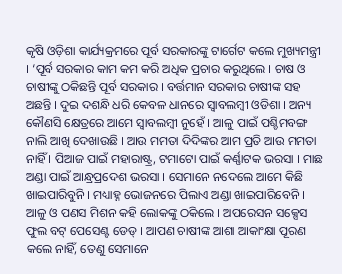କୃଷି ଓଡ଼ିଶା କାର୍ଯ୍ୟକ୍ରମରେ ପୂର୍ବ ସରକାରଙ୍କୁ ଟାର୍ଗେଟ କଲେ ମୁଖ୍ୟମନ୍ତ୍ରୀ । ‘ପୂର୍ବ ସରକାର କାମ କମ କରି ଅଧିକ ପ୍ରଚାର କରୁଥିଲେ । ଚାଷ ଓ ଚାଷୀଙ୍କୁ ଠକିଛନ୍ତି ପୂର୍ବ ସରକାର । ବର୍ତ୍ତମାନ ସରକାର ଚାଷୀଙ୍କ ସହ ଅଛନ୍ତି । ଦୁଇ ଦଶନ୍ଧି ଧରି କେବଳ ଧାନରେ ସ୍ୱାବଲମ୍ୱୀ ଓଡିଶା । ଅନ୍ୟ କୌଣସି କ୍ଷେତ୍ରରେ ଆମେ ସ୍ୱାବଲମ୍ୱୀ ନୁହେଁ । ଆଳୁ ପାଇଁ ପଶ୍ଚିମବଙ୍ଗ ନାଲି ଆଖି ଦେଖାଉଛି । ଆଉ ମମତା ଦିଦିଙ୍କର ଆମ ପ୍ରତି ଆଉ ମମତା ନାହିଁ । ପିଆଜ ପାଇଁ ମହାରାଷ୍ଟ୍ର, ଟମାଟୋ ପାଇଁ କର୍ଣ୍ଣାଟକ ଭରସା । ମାଛ ଅଣ୍ଡା ପାଇଁ ଆନ୍ଧ୍ରପ୍ରଦେଶ ଭରସା । ସେମାନେ ନଦେଲେ ଆମେ କିଛି ଖାଇପାରିବୁନି । ମଧ୍ୟାହ୍ନ ଭୋଜନରେ ପିଲାଏ ଅଣ୍ଡା ଖାଇପାରିବେନି । ଆଳୁ ଓ ପଣସ ମିଶନ କହି ଲୋକଙ୍କୁ ଠକିଲେ । ଅପରେସନ ସକ୍ସେସ ଫୁଲ ବଟ୍ ପେସେଣ୍ଟ ଡେଡ୍ । ଆପଣ ଚାଷୀଙ୍କ ଆଶା ଆକାଂକ୍ଷା ପୂରଣ କଲେ ନାହିଁ, ତେଣୁ ସେମାନେ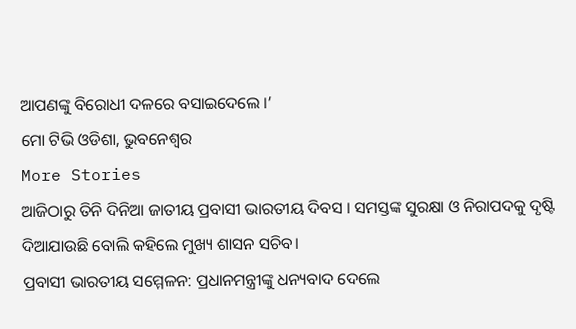ଆପଣଙ୍କୁ ବିରୋଧୀ ଦଳରେ ବସାଇଦେଲେ ।’
ମୋ ଟିଭି ଓଡିଶା, ଭୁବନେଶ୍ୱର
More Stories
ଆଜିଠାରୁ ତିନି ଦିନିଆ ଜାତୀୟ ପ୍ରବାସୀ ଭାରତୀୟ ଦିବସ । ସମସ୍ତଙ୍କ ସୁରକ୍ଷା ଓ ନିରାପଦକୁ ଦୃଷ୍ଟି ଦିଆଯାଉଛି ବୋଲି କହିଲେ ମୁଖ୍ୟ ଶାସନ ସଚିବ।
ପ୍ରବାସୀ ଭାରତୀୟ ସମ୍ମେଳନ: ପ୍ରଧାନମନ୍ତ୍ରୀଙ୍କୁ ଧନ୍ୟବାଦ ଦେଲେ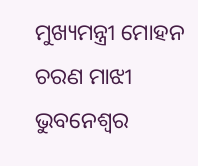ମୁଖ୍ୟମନ୍ତ୍ରୀ ମୋହନ ଚରଣ ମାଝୀ
ଭୁବନେଶ୍ୱର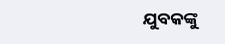ଯୁବକଙ୍କୁ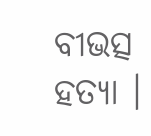ବୀଭତ୍ସ ହତ୍ୟା ।